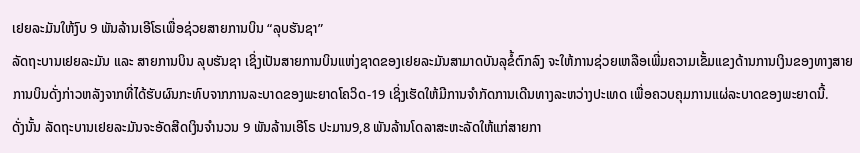ເຢຍລະມັນໃຫ້ງົບ 9 ພັນລ້ານເອີໂຣເພື່ອຊ່ວຍສາຍການບິນ “ລຸບຮັນຊາ”
ລັດຖະບານເຢຍລະມັນ ແລະ ສາຍການບິນ ລຸບຮັນຊາ ເຊິ່ງເປັນສາຍການບິນແຫ່ງຊາດຂອງເຢຍລະມັນສາມາດບັນລຸຂໍ້ຕົກລົງ ຈະໃຫ້ການຊ່ວຍເຫລືອເພີ່ມຄວາມເຂັ້ມແຂງດ້ານການເງິນຂອງທາງສາຍການບິນດັ່ງກ່າວຫລັງຈາກທີ່ໄດ້ຮັບຜົນກະທົບຈາກການລະບາດຂອງພະຍາດໂຄວິດ-19 ເຊິ່ງເຮັດໃຫ້ມີການຈຳກັດການເດີນທາງລະຫວ່າງປະເທດ ເພື່ອຄວບຄຸມການແຜ່ລະບາດຂອງພະຍາດນີ້.
ດັ່ງນັ້ນ ລັດຖະບານເຢຍລະມັນຈະອັດສີດເງິນຈຳນວນ 9 ພັນລ້ານເອີໂຣ ປະມານ9,8 ພັນລ້ານໂດລາສະຫະລັດໃຫ້ແກ່ສາຍກາ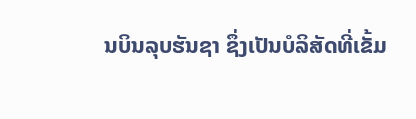ນບິນລຸບຮັນຊາ ຊຶ່ງເປັນບໍລິສັດທີ່ເຂັ້ມ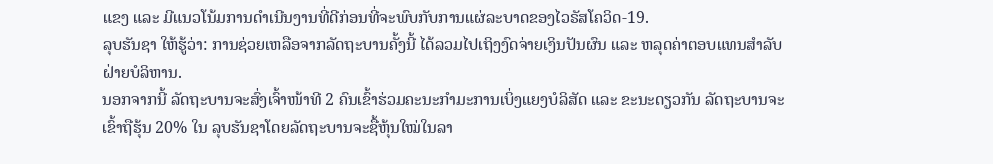ແຂງ ແລະ ມີແນວໂນ້ມການດຳເນີນງານທີ່ດີກ່ອນທີ່ຈະພົບກັບການແຜ່ລະບາດຂອງໄວຣັສໂຄວິດ-19.
ລຸບຮັນຊາ ໃຫ້ຮູ້ວ່າ: ການຊ່ວຍເຫລືອຈາກລັດຖະບານຄັ້ງນີ້ ໄດ້ລວມໄປເຖິງງົດຈ່າຍເງິນປັນຜົນ ແລະ ຫລຸດຄ່າຕອບແທນສຳລັບຝ່າຍບໍລິຫານ.
ນອກຈາກນີ້ ລັດຖະບານຈະສົ່ງເຈົ້າໜ້າທີ 2 ຄົນເຂົ້າຮ່ວມຄະນະກຳມະການເບິ່ງແຍງບໍລິສັດ ແລະ ຂະນະດຽວກັນ ລັດຖະບານຈະເຂົ້າຖືຮຸ້ນ 20% ໃນ ລຸບຮັນຊາໂດຍລັດຖະບານຈະຊື້ຫຸ້ນໃໝ່ໃນລາ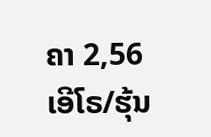ຄາ 2,56 ເອີໂຣ/ຮຸ້ນ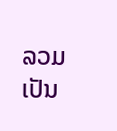ລວມເປັນ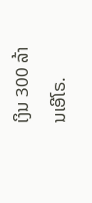ເງິນ 300 ລ້ານເອີໂຣ.